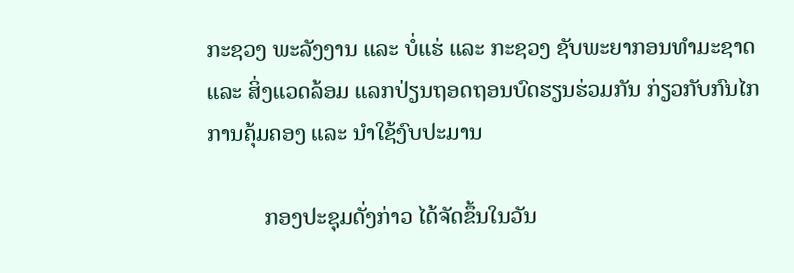ກະຊວງ ພະລັງງານ ແລະ ບໍ່ແຮ່ ແລະ ກະຊວງ ຊັບພະຍາກອນທຳມະຊາດ ແລະ ສິ່ງແວດລ້ອມ ແລກປ່ຽນຖອດຖອນບົດຮຽນຮ່ວມກັນ ກ່ຽວກັບກົນໄກການຄຸ້ມຄອງ ແລະ ນຳໃຊ້ງົບປະມານ

          ກອງປະຊຸມດັ່ງກ່າວ ໄດ້ຈັດຂຶ້ນໃນວັນ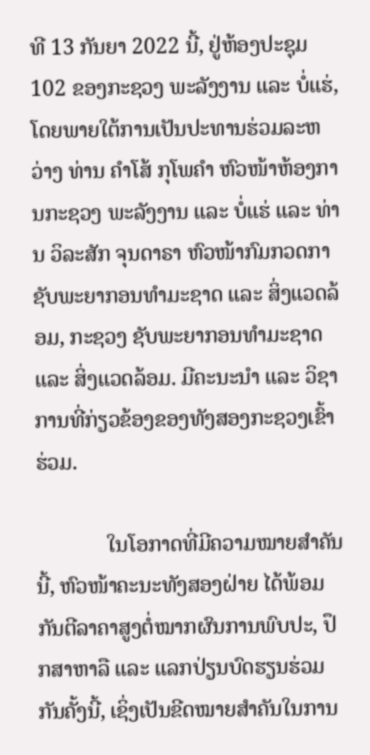ທີ 13 ກັນຍາ 2022 ນີ້, ຢູ່ຫ້ອງປະຊຸມ 102 ຂອງກະຊວງ ພະລັງງານ ແລະ ບໍ່ແຮ່, ໂດຍພາຍໃຕ້ການເປັນປະທານຮ່ວມລະຫວ່າງ ທ່ານ ຄຳໂສ້ ກຸໂພຄຳ ຫົວໜ້າຫ້ອງການກະຊວງ ພະລັງງານ ແລະ ບໍ່ແຮ່ ແລະ ທ່ານ ວິລະສັກ ຈຸນດາຣາ ຫົວໜ້າກົມກວດກາຊັບພະຍາກອນທຳມະຊາດ ແລະ ສິ່ງແວດລ້ອມ, ກະຊວງ ຊັບພະຍາກອນທຳມະຊາດ ແລະ ສິ່ງແວດລ້ອມ. ມີຄະນະນຳ ແລະ ວິຊາການທີ່ກ່ຽວຂ້ອງຂອງທັງສອງກະຊວງເຂົ້າຮ່ວມ.

             ໃນໂອກາດທີ່ມີຄວາມໝາຍສຳຄັນນີ້, ຫົວໜ້າຄະນະທັງສອງຝ່າຍ ໄດ້ພ້ອມກັນຕີລາຄາສູງຕໍ່ໝາກຜົນການພົບປະ, ປຶກສາຫາລື ແລະ ແລກປ່ຽນບົດຮຽນຮ່ວມກັນຄັ້ງນີ້, ເຊິ່ງເປັນຂີດໝາຍສຳຄັນໃນການ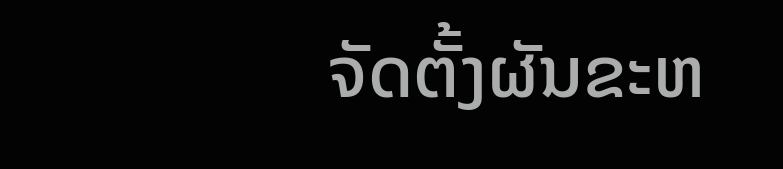ຈັດຕັ້ງຜັນຂະຫ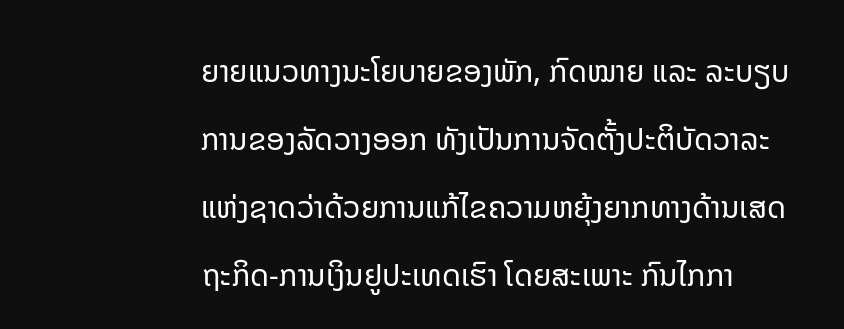ຍາຍແນວທາງນະໂຍບາຍຂອງພັກ, ກົດໝາຍ ແລະ ລະບຽບການຂອງລັດວາງອອກ ທັງເປັນການຈັດຕັ້ງປະຕິບັດວາລະແຫ່ງຊາດວ່າດ້ວຍການແກ້ໄຂຄວາມຫຍຸ້ງຍາກທາງດ້ານເສດຖະກິດ-ການເງິນຢູປະເທດເຮົາ ໂດຍສະເພາະ ກົນໄກກາ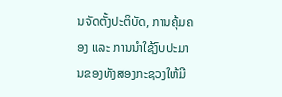ນຈັດຕັ້ງປະຕິບັດ, ການຄຸ້ມຄອງ ແລະ ການນຳໃຊ້ງົບປະມານຂອງທັງສອງກະຊວງໃຫ້ມີ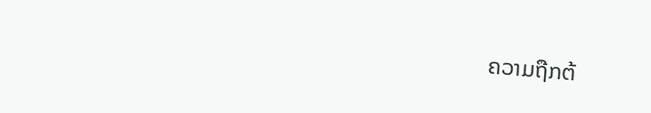ຄວາມຖືກຕ້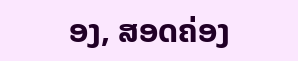ອງ, ສອດຄ່ອງ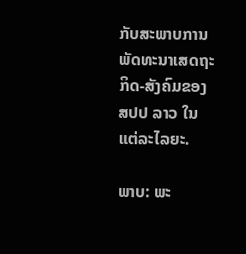ກັບສະພາບການພັດທະນາເສດຖະກິດ-ສັງຄົມຂອງ ສປປ ລາວ ໃນແຕ່ລະໄລຍະ.

ພາບ: ພະ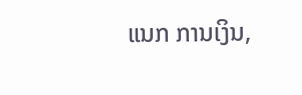ແນກ ການເງິນ,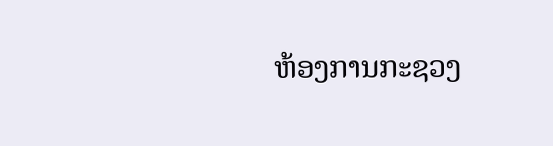ຫ້ອງການກະຊວງ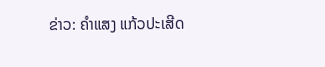ຂ່າວ: ຄຳແສງ ແກ້ວປະເສີດ